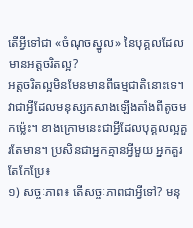តើអ្វីទៅជា «ចំណុចស្នូល» នៃបុគ្គលដែលមានអត្តចរិតល្អ?
អត្តចរិតល្អមិនមែនមានពីធម្មជាតិនោះទេ។ វាជាអ្វីដែលមនុស្សកសាងឡើងតាំងពីតូចមកម្ល៉េះ។ ខាងក្រោមនេះជាអ្វីដែលបុគ្គលល្អគួរតែមាន។ ប្រសិនជាអ្នកគ្មានអ្វីមួយ អ្នកគួរតែកែប្រែ៖
១) សច្ចៈភាព៖ តើសច្ចៈភាពជាអ្វីទៅ? មនុ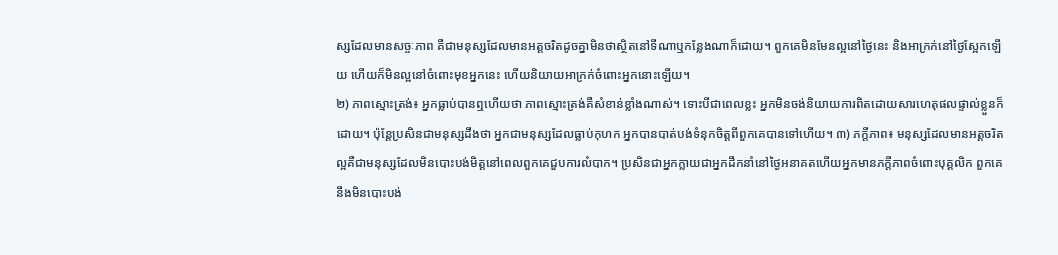ស្សដែលមានសច្ចៈភាព គឺជាមនុស្សដែលមានអត្តចរិតដូចគ្នាមិនថាស្ថិតនៅទីណាឬកន្លែងណាក៏ដោយ។ ពួកគេមិនមែនល្អនៅថ្ងៃនេះ និងអាក្រក់នៅថ្ងៃស្អែកឡើយ ហើយក៏មិនល្អនៅចំពោះមុខអ្នកនេះ ហើយនិយាយអាក្រក់ចំពោះអ្នកនោះឡើយ។
២) ភាពស្មោះត្រង់៖ អ្នកធ្លាប់បានឮហើយថា ភាពស្មោះត្រង់គឺសំខាន់ខ្លាំងណាស់។ ទោះបីជាពេលខ្លះ អ្នកមិនចង់និយាយការពិតដោយសារហេតុផលផ្ទាល់ខ្លួនក៏ដោយ។ ប៉ុន្តែប្រសិនជាមនុស្សដឹងថា អ្នកជាមនុស្សដែលធ្លាប់កុហក អ្នកបានបាត់បង់ទំនុកចិត្តពីពួកគេបានទៅហើយ។ ៣) ភក្តីភាព៖ មនុស្សដែលមានអត្តចរិតល្អគឺជាមនុស្សដែលមិនបោះបង់មិត្តនៅពេលពួកគេជួបការលំបាក។ ប្រសិនជាអ្នកក្លាយជាអ្នកដឹកនាំនៅថ្ងៃអនាគតហើយអ្នកមានភក្តីភាពចំពោះបុគ្គលិក ពួកគេនឹងមិនបោះបង់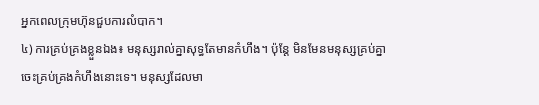អ្នកពេលក្រុមហ៊ុនជួបការលំបាក។
៤) ការគ្រប់គ្រងខ្លួនឯង៖ មនុស្សរាល់គ្នាសុទ្ធតែមានកំហឹង។ ប៉ុន្តែ មិនមែនមនុស្សគ្រប់គ្នាចេះគ្រប់គ្រងកំហឹងនោះទេ។ មនុស្សដែលមា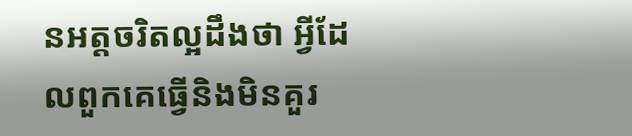នអត្តចរិតល្អដឹងថា អ្វីដែលពួកគេធ្វើនិងមិនគួរ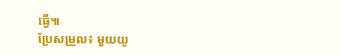ធ្វើ៕
ប្រែសម្រួល៖ មួយយូ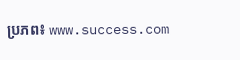ប្រភព៖ www.success.com